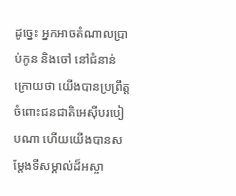ដូច្នេះ អ្នកអាចតំណាលប្រាប់កូន និងចៅ នៅជំនាន់ក្រោយថា យើងបានប្រព្រឹត្តចំពោះជនជាតិអេស៊ីបរបៀបណា ហើយយើងបានសម្តែងទីសម្គាល់ដ៏អស្ចា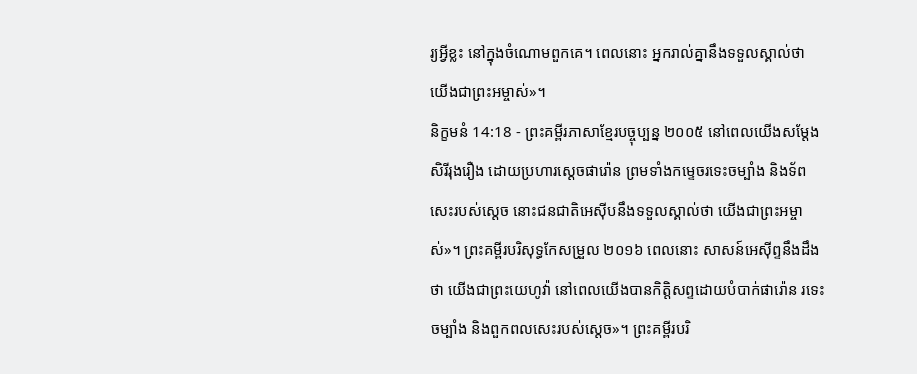រ្យអ្វីខ្លះ នៅក្នុងចំណោមពួកគេ។ ពេលនោះ អ្នករាល់គ្នានឹងទទួលស្គាល់ថា យើងជាព្រះអម្ចាស់»។
និក្ខមនំ 14:18 - ព្រះគម្ពីរភាសាខ្មែរបច្ចុប្បន្ន ២០០៥ នៅពេលយើងសម្តែងសិរីរុងរឿង ដោយប្រហារស្ដេចផារ៉ោន ព្រមទាំងកម្ទេចរទេះចម្បាំង និងទ័ពសេះរបស់ស្ដេច នោះជនជាតិអេស៊ីបនឹងទទួលស្គាល់ថា យើងជាព្រះអម្ចាស់»។ ព្រះគម្ពីរបរិសុទ្ធកែសម្រួល ២០១៦ ពេលនោះ សាសន៍អេស៊ីព្ទនឹងដឹងថា យើងជាព្រះយេហូវ៉ា នៅពេលយើងបានកិត្តិសព្ទដោយបំបាក់ផារ៉ោន រទេះចម្បាំង និងពួកពលសេះរបស់ស្ដេច»។ ព្រះគម្ពីរបរិ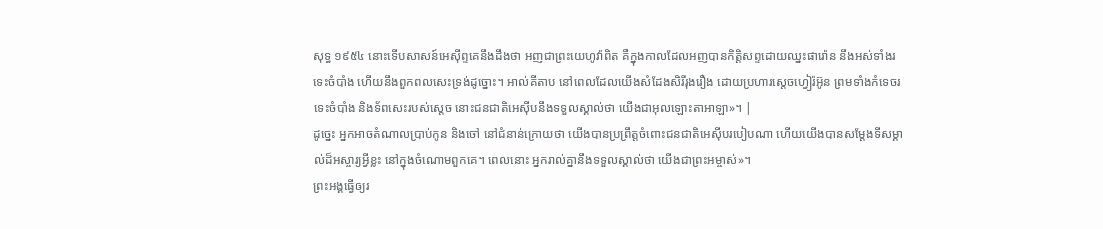សុទ្ធ ១៩៥៤ នោះទើបសាសន៍អេស៊ីព្ទគេនឹងដឹងថា អញជាព្រះយេហូវ៉ាពិត គឺក្នុងកាលដែលអញបានកិត្តិសព្ទដោយឈ្នះផារ៉ោន នឹងអស់ទាំងរទេះចំបាំង ហើយនឹងពួកពលសេះទ្រង់ដូច្នោះ។ អាល់គីតាប នៅពេលដែលយើងសំដែងសិរីរុងរឿង ដោយប្រហារស្តេចហ្វៀរ៉អ៊ូន ព្រមទាំងកំទេចរទេះចំបាំង និងទ័ពសេះរបស់ស្តេច នោះជនជាតិអេស៊ីបនឹងទទួលស្គាល់ថា យើងជាអុលឡោះតាអាឡា»។ |
ដូច្នេះ អ្នកអាចតំណាលប្រាប់កូន និងចៅ នៅជំនាន់ក្រោយថា យើងបានប្រព្រឹត្តចំពោះជនជាតិអេស៊ីបរបៀបណា ហើយយើងបានសម្តែងទីសម្គាល់ដ៏អស្ចារ្យអ្វីខ្លះ នៅក្នុងចំណោមពួកគេ។ ពេលនោះ អ្នករាល់គ្នានឹងទទួលស្គាល់ថា យើងជាព្រះអម្ចាស់»។
ព្រះអង្គធ្វើឲ្យរ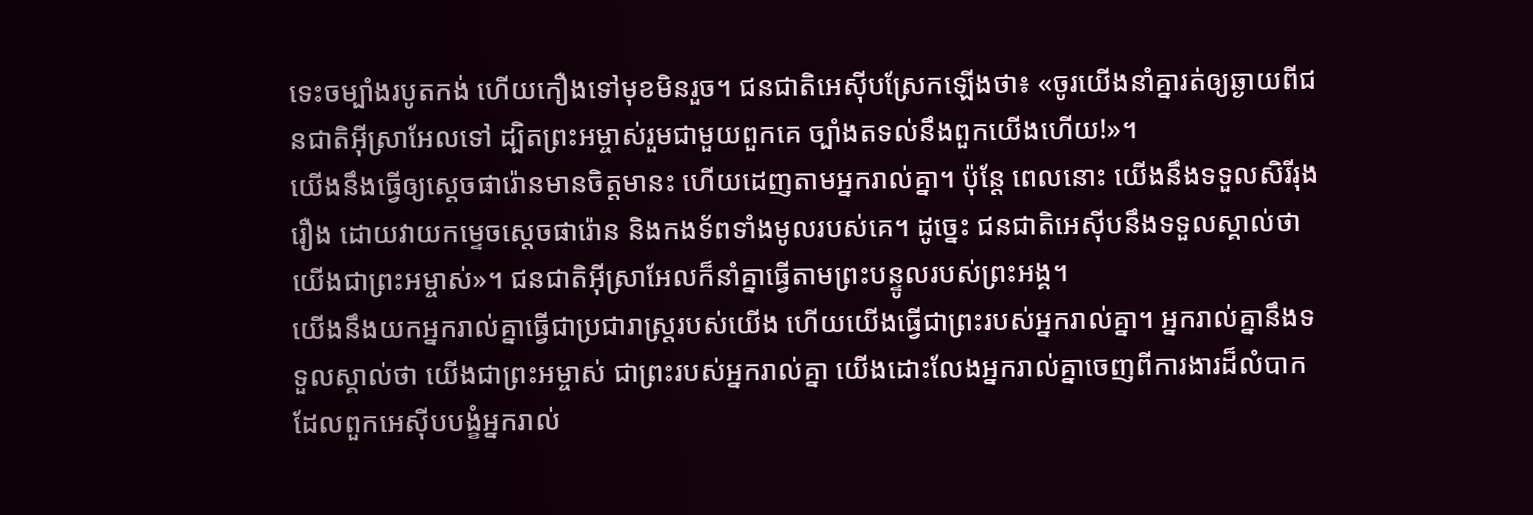ទេះចម្បាំងរបូតកង់ ហើយកឿងទៅមុខមិនរួច។ ជនជាតិអេស៊ីបស្រែកឡើងថា៖ «ចូរយើងនាំគ្នារត់ឲ្យឆ្ងាយពីជនជាតិអ៊ីស្រាអែលទៅ ដ្បិតព្រះអម្ចាស់រួមជាមួយពួកគេ ច្បាំងតទល់នឹងពួកយើងហើយ!»។
យើងនឹងធ្វើឲ្យស្ដេចផារ៉ោនមានចិត្តមានះ ហើយដេញតាមអ្នករាល់គ្នា។ ប៉ុន្តែ ពេលនោះ យើងនឹងទទួលសិរីរុងរឿង ដោយវាយកម្ទេចស្ដេចផារ៉ោន និងកងទ័ពទាំងមូលរបស់គេ។ ដូច្នេះ ជនជាតិអេស៊ីបនឹងទទួលស្គាល់ថា យើងជាព្រះអម្ចាស់»។ ជនជាតិអ៊ីស្រាអែលក៏នាំគ្នាធ្វើតាមព្រះបន្ទូលរបស់ព្រះអង្គ។
យើងនឹងយកអ្នករាល់គ្នាធ្វើជាប្រជារាស្ត្ររបស់យើង ហើយយើងធ្វើជាព្រះរបស់អ្នករាល់គ្នា។ អ្នករាល់គ្នានឹងទទួលស្គាល់ថា យើងជាព្រះអម្ចាស់ ជាព្រះរបស់អ្នករាល់គ្នា យើងដោះលែងអ្នករាល់គ្នាចេញពីការងារដ៏លំបាក ដែលពួកអេស៊ីបបង្ខំអ្នករាល់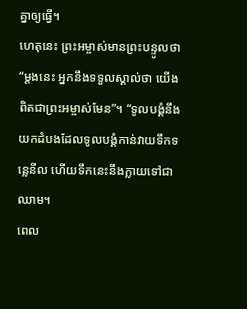គ្នាឲ្យធ្វើ។
ហេតុនេះ ព្រះអម្ចាស់មានព្រះបន្ទូលថា “ម្ដងនេះ អ្នកនឹងទទួលស្គាល់ថា យើងពិតជាព្រះអម្ចាស់មែន”។ “ទូលបង្គំនឹងយកដំបងដែលទូលបង្គំកាន់វាយទឹកទន្លេនីល ហើយទឹកនេះនឹងក្លាយទៅជាឈាម។
ពេល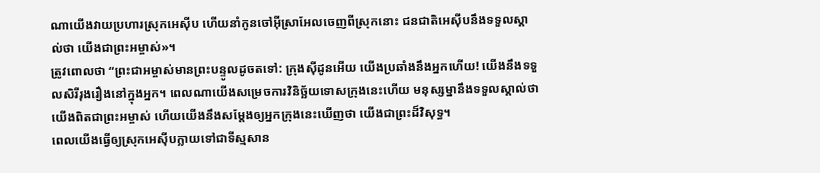ណាយើងវាយប្រហារស្រុកអេស៊ីប ហើយនាំកូនចៅអ៊ីស្រាអែលចេញពីស្រុកនោះ ជនជាតិអេស៊ីបនឹងទទួលស្គាល់ថា យើងជាព្រះអម្ចាស់»។
ត្រូវពោលថា “ព្រះជាអម្ចាស់មានព្រះបន្ទូលដូចតទៅ: ក្រុងស៊ីដូនអើយ យើងប្រឆាំងនឹងអ្នកហើយ! យើងនឹងទទួលសិរីរុងរឿងនៅក្នុងអ្នក។ ពេលណាយើងសម្រេចការវិនិច្ឆ័យទោសក្រុងនេះហើយ មនុស្សម្នានឹងទទួលស្គាល់ថា យើងពិតជាព្រះអម្ចាស់ ហើយយើងនឹងសម្តែងឲ្យអ្នកក្រុងនេះឃើញថា យើងជាព្រះដ៏វិសុទ្ធ។
ពេលយើងធ្វើឲ្យស្រុកអេស៊ីបក្លាយទៅជាទីស្មសាន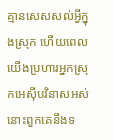គ្មានសេសសល់អ្វីក្នុងស្រុក ហើយពេលយើងប្រហារអ្នកស្រុកអេស៊ីបវិនាសអស់ នោះពួកគេនឹងទ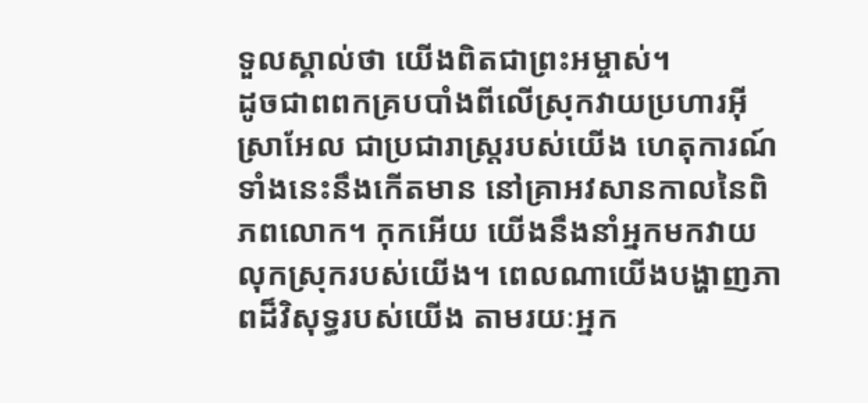ទួលស្គាល់ថា យើងពិតជាព្រះអម្ចាស់។
ដូចជាពពកគ្របបាំងពីលើស្រុកវាយប្រហារអ៊ីស្រាអែល ជាប្រជារាស្ត្ររបស់យើង ហេតុការណ៍ទាំងនេះនឹងកើតមាន នៅគ្រាអវសានកាលនៃពិភពលោក។ កុកអើយ យើងនឹងនាំអ្នកមកវាយលុកស្រុករបស់យើង។ ពេលណាយើងបង្ហាញភាពដ៏វិសុទ្ធរបស់យើង តាមរយៈអ្នក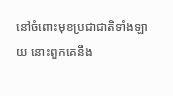នៅចំពោះមុខប្រជាជាតិទាំងឡាយ នោះពួកគេនឹង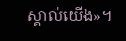ស្គាល់យើង»។